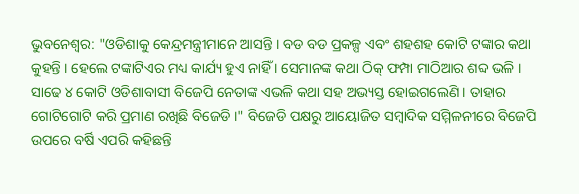ଭୁବନେଶ୍ବର: "ଓଡିଶାକୁ କେନ୍ଦ୍ରମନ୍ତ୍ରୀମାନେ ଆସନ୍ତି । ବଡ ବଡ ପ୍ରକଳ୍ପ ଏବଂ ଶହଶହ କୋଟି ଟଙ୍କାର କଥା କୁହନ୍ତି । ହେଲେ ଟଙ୍କାଟିଏର ମଧ୍ୟ କାର୍ଯ୍ୟ ହୁଏ ନାହିଁ । ସେମାନଙ୍କ କଥା ଠିକ୍ ଫମ୍ପା ମାଠିଆର ଶବ୍ଦ ଭଳି । ସାଢେ ୪ କୋଟି ଓଡିଶାବାସୀ ବିଜେପି ନେତାଙ୍କ ଏଭଳି କଥା ସହ ଅଭ୍ୟସ୍ତ ହୋଇଗଲେଣି । ତାହାର ଗୋଟିଗୋଟି କରି ପ୍ରମାଣ ରଖିଛି ବିଜେଡି ।" ବିଜେଡି ପକ୍ଷରୁ ଆୟୋଜିତ ସମ୍ବାଦିକ ସମ୍ମିଳନୀରେ ବିଜେପି ଉପରେ ବର୍ଷି ଏପରି କହିଛନ୍ତି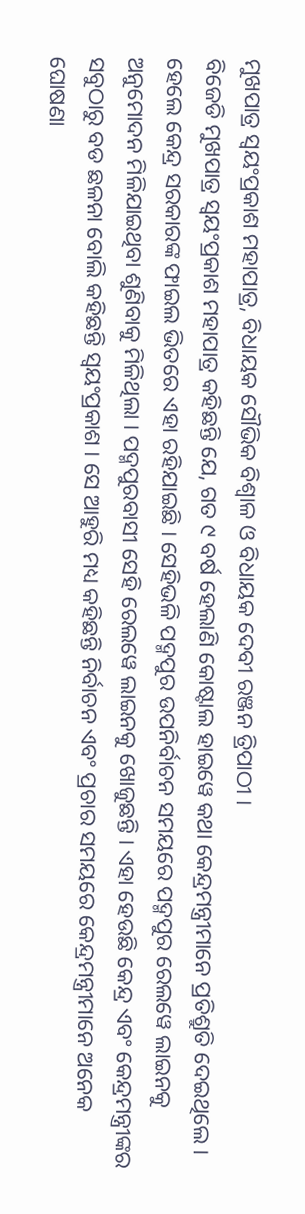ମୁଖପାତ୍ର ସ୍ୱୟଂପ୍ରକାଶ ମହାପାତ୍ର, ବିଧାୟକ ସୌଭିକ ବିଶ୍ୱାଳ ଓ ବିଧାୟକ ଦେବୀ ରଞ୍ଜନ ତ୍ରିପାଠୀ ।
ବିଜେଡି ମୁଖପାତ୍ର ସ୍ୱୟଂପ୍ରକାଶ ମହାପାତ୍ର କହିଛନ୍ତି ଯେ, ଗତ ୯ ବର୍ଷ ହେଲାଣି କୋଷ୍ଟାଲ ହାଇୱେ କଥା କେନ୍ଦ୍ରମନ୍ତ୍ରୀମାନେ ପ୍ରତିଶ୍ରୁତି ଦେଇଥିଲେ । ହେଲେ କେନ୍ଦ୍ର ସରକାରଙ୍କ ଫାଇଲ ଭିତରେ ଏହା ରହିଯାଇଛି । ସେହିଭଳି ପଦ୍ମପୁର ଉପନିର୍ବାଚନ ସମୟରେ ପଦ୍ମପୁର ରେଲୱେ ଲାଇନକୁ ଅନୁମୋଦନ ମିଳିଯାଇଥିବା ଶୁଣିବାକୁ ମିଳିଥିଲା । ପଦ୍ମପୁରବାସୀ ସେହି ରେଲୱେ ଲାଇନକୁ ଖୋଜୁଛନ୍ତି । ଏହା ହେଉଛି କେନ୍ଦ୍ର ଏବଂ କେନ୍ଦ୍ରମନ୍ତ୍ରୀଙ୍କର ସବୁଠାରୁ ବଡ ଛଳନା ବୋଲି କହିଛନ୍ତି ସ୍ବୟଂପ୍ରକାଶ । ସେ ଆହୁରି ମଧ୍ୟ କହିଛନ୍ତି ନିର୍ବାଚନ ଏବଂ ପ୍ରଚାର ସମୟରେ କେନ୍ଦ୍ରମନ୍ତ୍ରୀମାନେ ଅନେକ ଘୋଷଣା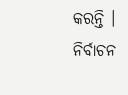କରନ୍ତି । ନିର୍ବାଚନ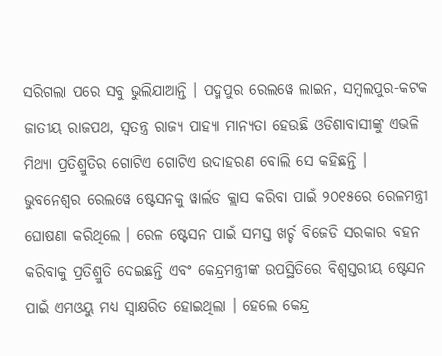ସରିଗଲା ପରେ ସବୁ ଭୁଲିଯାଆନ୍ତି । ପଦ୍ମପୁର ରେଲୱେ ଲାଇନ, ସମ୍ବଲପୁର-କଟକ ଜାତୀୟ ରାଜପଥ, ସ୍ୱତନ୍ତ୍ର ରାଜ୍ୟ ପାହ୍ୟା ମାନ୍ୟତା ହେଉଛି ଓଡିଶାବାସୀଙ୍କୁ ଏଭଳି ମିଥ୍ୟା ପ୍ରତିଶ୍ରୁତିର ଗୋଟିଏ ଗୋଟିଏ ଉଦାହରଣ ବୋଲି ସେ କହିଛନ୍ତି ।
ଭୁବନେଶ୍ୱର ରେଲୱେ ଷ୍ଟେସନକୁ ୱାର୍ଲଡ କ୍ଲାସ କରିବା ପାଇଁ ୨୦୧୫ରେ ରେଳମନ୍ତ୍ରୀ ଘୋଷଣା କରିଥିଲେ । ରେଳ ଷ୍ଟେସନ ପାଇଁ ସମସ୍ତ ଖର୍ଚ୍ଚ ବିଜେଡି ସରକାର ବହନ କରିବାକୁ ପ୍ରତିଶ୍ରୁତି ଦେଇଛନ୍ତି ଏବଂ କେନ୍ଦ୍ରମନ୍ତ୍ରୀଙ୍କ ଉପସ୍ଥିତିରେ ବିଶ୍ୱସ୍ତରୀୟ ଷ୍ଟେସନ ପାଇଁ ଏମଓୟୁ ମଧ୍ୟ ସ୍ୱାକ୍ଷରିତ ହୋଇଥିଲା । ହେଲେ କେନ୍ଦ୍ର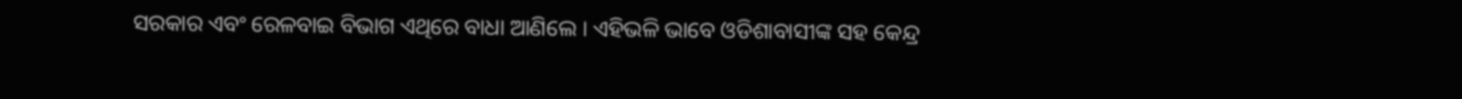ସରକାର ଏବଂ ରେଳବାଇ ବିଭାଗ ଏଥିରେ ବାଧା ଆଣିଲେ । ଏହିଭଳି ଭାବେ ଓଡିଶାବାସୀଙ୍କ ସହ କେନ୍ଦ୍ର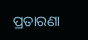ପ୍ରତାରଣା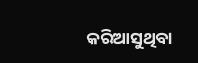କରିଆସୁଥିବା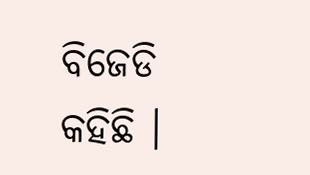ବିଜେଡି କହିଛି ।